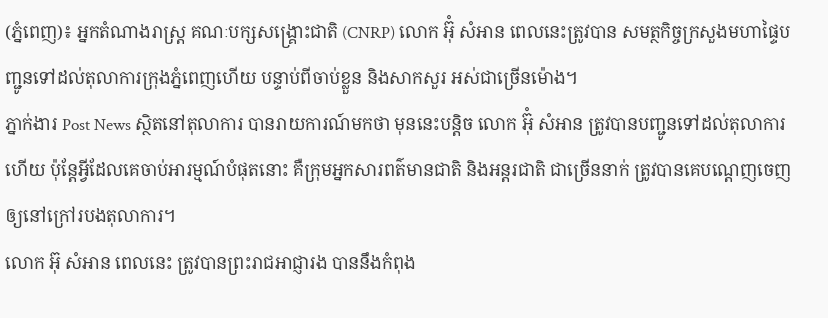(ភ្នំពេញ)៖ អ្នកតំណាងរាស្រ្ត គណៈបក្សសង្គ្រោះជាតិ (CNRP) លោក អ៊ុំ សំអាន ពេលនេះត្រូវបាន សមត្ថកិច្ចក្រសួងមហាផ្ទៃបញ្ជូនទៅដល់តុលាការក្រុងភ្នំពេញហើយ បន្ទាប់ពីចាប់ខ្លួន និងសាកសួរ អស់ជាច្រើនម៉ោង។
ភ្នាក់ងារ Post News ស្ថិតនៅតុលាការ បានរាយការណ៍មកថា មុននេះបន្តិច លោក អ៊ុំ សំអាន ត្រូវបានបញ្ជូនទៅដល់តុលាការហើយ ប៉ុន្តែអ្វីដែលគេចាប់អារម្មណ៍បំផុតនោះ គឺក្រុមអ្នកសារពត៌មានជាតិ និងអន្តរជាតិ ជាច្រើននាក់ ត្រូវបានគេបណ្តេញចេញ ឲ្យនៅក្រៅរបងតុលាការ។
លោក អ៊ុ សំអាន ពេលនេះ ត្រូវបានព្រះរាជអាជ្ញារង បាននឹងកំពុង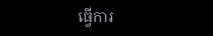ធ្វើការ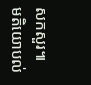សកសួរ៕
មតិយោបល់